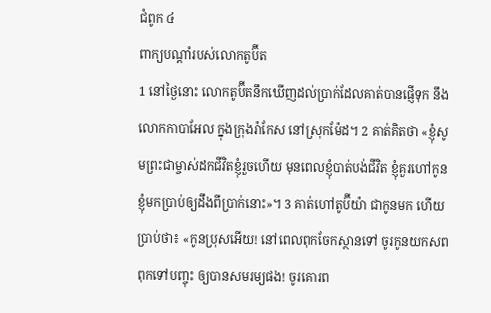ជំពូក ៤
ពាក្យបណ្ដាំរបស់លោកតូប៊ីត
1 នៅថ្ងៃនោះ លោកតូប៊ីតនឹកឃើញដល់ប្រាក់ដែលគាត់បានផ្ញើទុក នឹងលោកកាបាអែល ក្នុងក្រុងរ៉ាកែស នៅស្រុកម៉ែដ។ 2 គាត់គិតថា «ខ្ញុំសូមព្រះជាម្ចាស់ដកជីវិតខ្ញុំរួចហើយ មុនពេលខ្ញុំបាត់បង់ជីវិត ខ្ញុំគួរហៅកូនខ្ញុំមកប្រាប់ឲ្យដឹងពីប្រាក់នោះ»។ 3 គាត់ហៅតូប៊ីយ៉ា ជាកូនមក ហើយប្រាប់ថា៖ «កូនប្រុសអើយ! នៅពេលពុកចែកស្ថានទៅ ចូរកូនយកសពពុកទៅបញ្ចុះ ឲ្យបានសមរម្យផង! ចូរគោរព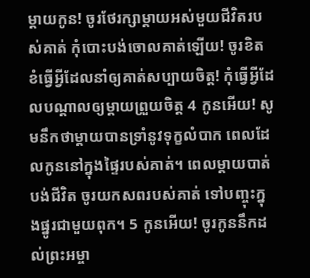ម្ដាយកូន! ចូរថែរក្សាម្ដាយអស់មួយជីវិតរបស់គាត់ កុំបោះបង់ចោលគាត់ឡើយ! ចូរខិតខំធ្វើអ្វីដែលនាំឲ្យគាត់សប្បាយចិត្ត! កុំធ្វើអ្វីដែលបណ្ដាលឲ្យម្ដាយព្រួយចិត្ត 4 កូនអើយ! សូមនឹកថាម្ដាយបានទ្រាំនូវទុក្ខលំបាក ពេលដែលកូននៅក្នុងផ្ទៃរបស់គាត់។ ពេលម្ដាយបាត់បង់ជីវិត ចូរយកសពរបស់គាត់ ទៅបញ្ចុះក្នុងផ្នូរជាមួយពុក។ 5 កូនអើយ! ចូរកូននឹកដល់ព្រះអម្ចា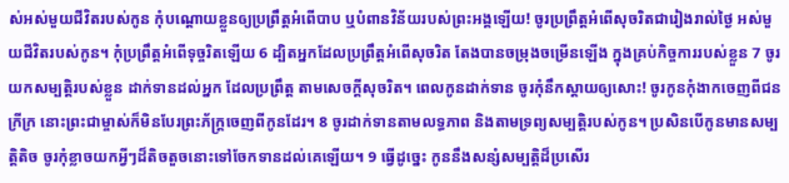ស់អស់មួយជីវិតរបស់កូន កុំបណ្ដោយខ្លួនឲ្យប្រព្រឹត្តអំពើបាប ឬបំពានវិន័យរបស់ព្រះអង្គឡើយ! ចូរប្រព្រឹត្តអំពើសុចរិតជារៀងរាល់ថ្ងៃ អស់មួយជីវិតរបស់កូន។ កុំប្រព្រឹត្តអំពើទុច្ចរិតឡើយ 6 ដ្បិតអ្នកដែលប្រព្រឹត្តអំពើសុចរិត តែងបានចម្រុងចម្រើនឡើង ក្នុងគ្រប់កិច្ចការរបស់ខ្លួន 7 ចូរយកសម្បត្តិរបស់ខ្លួន ដាក់ទានដល់អ្នក ដែលប្រព្រឹត្ត តាមសេចក្ដីសុចរិត។ ពេលកូនដាក់ទាន ចូរកុំនឹកស្ដាយឲ្យសោះ! ចូរកូនកុំងាកចេញពីជនក្រីក្រ នោះព្រះជាម្ចាស់ក៏មិនបែរព្រះភ័ក្រ្តចេញពីកូនដែរ។ 8 ចូរដាក់ទានតាមលទ្ធភាព និងតាមទ្រព្យសម្បត្តិរបស់កូន។ ប្រសិនបើកូនមានសម្បត្តិតិច ចូរកុំខ្លាចយកអ្វីៗដ៏តិចតួចនោះទៅចែកទានដល់គេឡើយ។ 9 ធ្វើដូច្នេះ កូននឹងសន្សំសម្បត្តិដ៏ប្រសើរ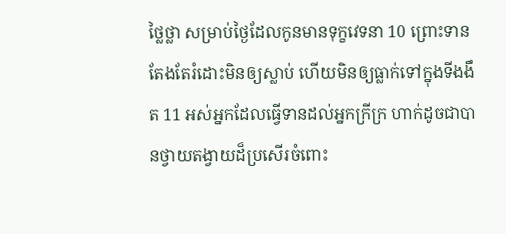ថ្លៃថ្លា សម្រាប់ថ្ងៃដែលកូនមានទុក្ខវេទនា 10 ព្រោះទាន តែងតែរំដោះមិនឲ្យស្លាប់ ហើយមិនឲ្យធ្លាក់ទៅក្នុងទីងងឹត 11 អស់អ្នកដែលធ្វើទានដល់អ្នកក្រីក្រ ហាក់ដូចជាបានថ្វាយតង្វាយដ៏ប្រសើរចំពោះ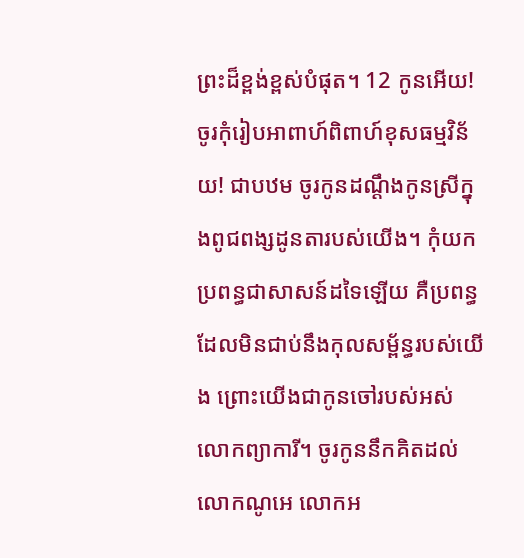ព្រះដ៏ខ្ពង់ខ្ពស់បំផុត។ 12 កូនអើយ! ចូរកុំរៀបអាពាហ៍ពិពាហ៍ខុសធម្មវិន័យ! ជាបឋម ចូរកូនដណ្ដឹងកូនស្រីក្នុងពូជពង្សដូនតារបស់យើង។ កុំយកប្រពន្ធជាសាសន៍ដទៃឡើយ គឺប្រពន្ធដែលមិនជាប់នឹងកុលសម្ព័ន្ធរបស់យើង ព្រោះយើងជាកូនចៅរបស់អស់លោកព្យាការី។ ចូរកូននឹកគិតដល់លោកណូអេ លោកអ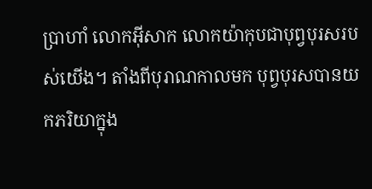ប្រាហាំ លោកអ៊ីសាក លោកយ៉ាកុបជាបុព្វបុរសរបស់យើង។ តាំងពីបុរាណកាលមក បុព្វបុរសបានយកភរិយាក្នុង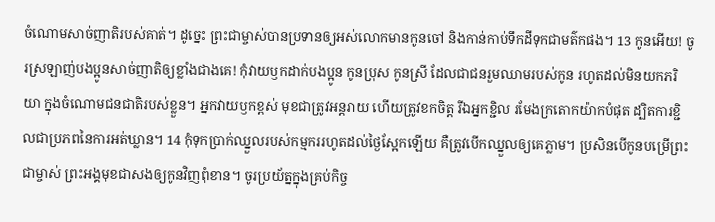ចំណោមសាច់ញាតិរបស់គាត់។ ដូច្នេះ ព្រះជាម្ចាស់បានប្រទានឲ្យអស់លោកមានកូនចៅ និងកាន់កាប់ទឹកដីទុកជាមត៌កផង។ 13 កូនអើយ! ចូរស្រឡាញ់បងប្អូនសាច់ញាតិឲ្យខ្លាំងជាងគេ! កុំវាយឫកដាក់បងប្អូន កូនប្រុស កូនស្រី ដែលជាជនរួមឈាមរបស់កូន រហូតដល់មិនយកភរិយា ក្នុងចំណោមជនជាតិរបស់ខ្លួន។ អ្នកវាយឫកខ្ពស់ មុខជាត្រូវអន្តរាយ ហើយត្រូវខកចិត្ត រីឯអ្នកខ្ជិល រមែងក្រតោកយ៉ាកបំផុត ដ្បិតការខ្ជិលជាប្រភពនៃការអត់ឃ្លាន។ 14 កុំទុកប្រាក់ឈ្នួលរបស់កម្មកររហូតដល់ថ្ងៃស្អែកឡើយ គឺត្រូវបើកឈ្នួលឲ្យគេភ្លាម។ ប្រសិនបើកូនបម្រើព្រះជាម្ចាស់ ព្រះអង្គមុខជាសងឲ្យកូនវិញពុំខាន។ ចូរប្រយ័ត្នក្នុងគ្រប់កិច្ច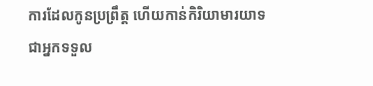ការដែលកូនប្រព្រឹត្ត ហើយកាន់កិរិយាមារយាទ ជាអ្នកទទួល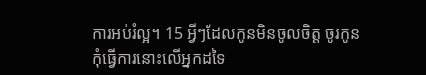ការអប់រំល្អ។ 15 អ្វីៗដែលកូនមិនចូលចិត្ត ចូរកូនកុំធ្វើការនោះលើអ្នកដទៃ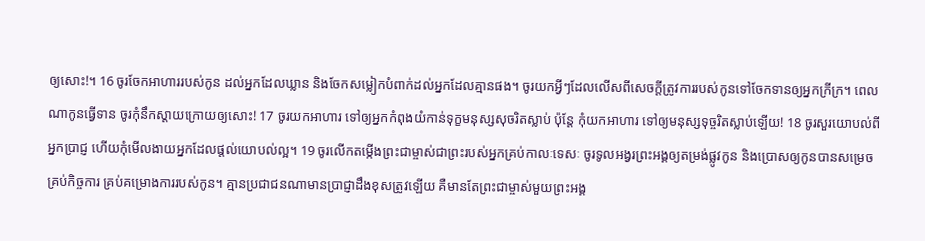ឲ្យសោះ!។ 16 ចូរចែកអាហាររបស់កូន ដល់អ្នកដែលឃ្លាន និងចែកសម្លៀកបំពាក់ដល់អ្នកដែលគ្មានផង។ ចូរយកអ្វីៗដែលលើសពីសេចក្ដីត្រូវការរបស់កូនទៅចែកទានឲ្យអ្នកក្រីក្រ។ ពេលណាកូនធ្វើទាន ចូរកុំនឹកស្ដាយក្រោយឲ្យសោះ! 17 ចូរយកអាហារ ទៅឲ្យអ្នកកំពុងយំកាន់ទុក្ខមនុស្សសុចរិតស្លាប់ ប៉ុន្តែ កុំយកអាហារ ទៅឲ្យមនុស្សទុច្ចរិតស្លាប់ឡើយ! 18 ចូរសួរយោបល់ពីអ្នកប្រាជ្ញ ហើយកុំមើលងាយអ្នកដែលផ្តល់យោបល់ល្អ។ 19 ចូរលើកតម្កើងព្រះជាម្ចាស់ជាព្រះរបស់អ្នកគ្រប់កាលៈទេសៈ ចូរទូលអង្វរព្រះអង្គឲ្យតម្រង់ផ្លូវកូន និងប្រោសឲ្យកូនបានសម្រេចគ្រប់កិច្ចការ គ្រប់គម្រោងការរបស់កូន។ គ្មានប្រជាជនណាមានប្រាជ្ញាដឹងខុសត្រូវឡើយ គឺមានតែព្រះជាម្ចាស់មួយព្រះអង្គ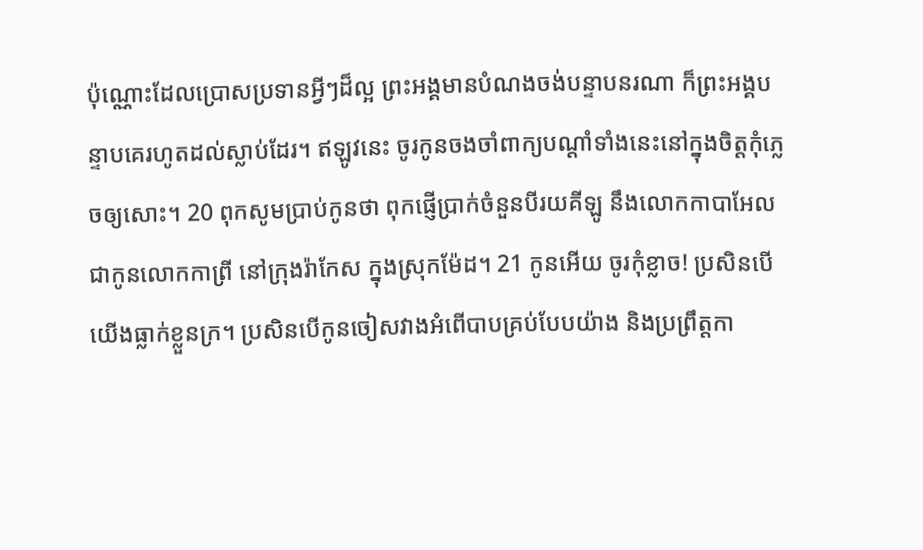ប៉ុណ្ណោះដែលប្រោសប្រទានអ្វីៗដ៏ល្អ ព្រះអង្គមានបំណងចង់បន្ទាបនរណា ក៏ព្រះអង្គបន្ទាបគេរហូតដល់ស្លាប់ដែរ។ ឥឡូវនេះ ចូរកូនចងចាំពាក្យបណ្ដាំទាំងនេះនៅក្នុងចិត្តកុំភ្លេចឲ្យសោះ។ 20 ពុកសូមប្រាប់កូនថា ពុកផ្ញើប្រាក់ចំនួនបីរយគីឡូ នឹងលោកកាបាអែល ជាកូនលោកកាព្រី នៅក្រុងរ៉ាកែស ក្នុងស្រុកម៉ែដ។ 21 កូនអើយ ចូរកុំខ្លាច! ប្រសិនបើយើងធ្លាក់ខ្លួនក្រ។ ប្រសិនបើកូនចៀសវាងអំពើបាបគ្រប់បែបយ៉ាង និងប្រព្រឹត្តកា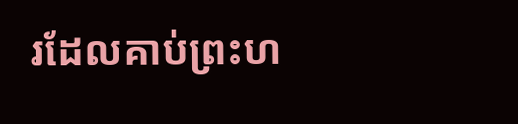រដែលគាប់ព្រះហ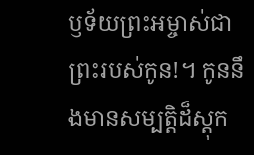ឫទ័យព្រះអម្ចាស់ជាព្រះរបស់កូន!។ កូននឹងមានសម្បត្តិដ៏ស្ដុក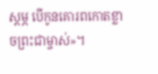ស្ដម្ភ បើកូនគោរពកោតខ្លាចព្រះជាម្ចាស់»។